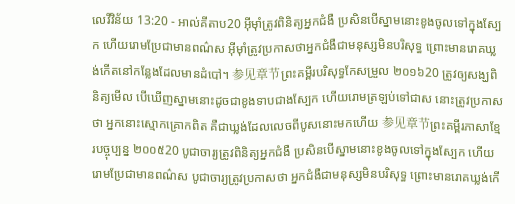លេវីវិន័យ 13:20 - អាល់គីតាប20 អ៊ីមុាំត្រូវពិនិត្យអ្នកជំងឺ ប្រសិនបើស្នាមនោះខូងចូលទៅក្នុងស្បែក ហើយរោមប្រែជាមានពណ៌ស អ៊ីមុាំត្រូវប្រកាសថាអ្នកជំងឺជាមនុស្សមិនបរិសុទ្ធ ព្រោះមានរោគឃ្លង់កើតនៅកន្លែងដែលមានដំបៅ។ 参见章节ព្រះគម្ពីរបរិសុទ្ធកែសម្រួល ២០១៦20 ត្រូវឲ្យសង្ឃពិនិត្យមើល បើឃើញស្នាមនោះដូចជាខូងទាបជាងស្បែក ហើយរោមត្រឡប់ទៅជាស នោះត្រូវប្រកាសថា អ្នកនោះស្មោកគ្រោកពិត គឺជាឃ្លង់ដែលលេចពីបូសនោះមកហើយ 参见章节ព្រះគម្ពីរភាសាខ្មែរបច្ចុប្បន្ន ២០០៥20 បូជាចារ្យត្រូវពិនិត្យអ្នកជំងឺ ប្រសិនបើស្នាមនោះខូងចូលទៅក្នុងស្បែក ហើយរោមប្រែជាមានពណ៌ស បូជាចារ្យត្រូវប្រកាសថា អ្នកជំងឺជាមនុស្សមិនបរិសុទ្ធ ព្រោះមានរោគឃ្លង់កើ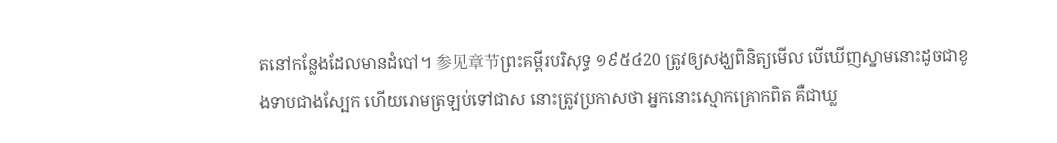តនៅកន្លែងដែលមានដំបៅ។ 参见章节ព្រះគម្ពីរបរិសុទ្ធ ១៩៥៤20 ត្រូវឲ្យសង្ឃពិនិត្យមើល បើឃើញស្នាមនោះដូចជាខូងទាបជាងស្បែក ហើយរោមត្រឡប់ទៅជាស នោះត្រូវប្រកាសថា អ្នកនោះស្មោកគ្រោកពិត គឺជាឃ្ល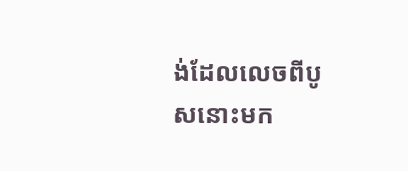ង់ដែលលេចពីបូសនោះមក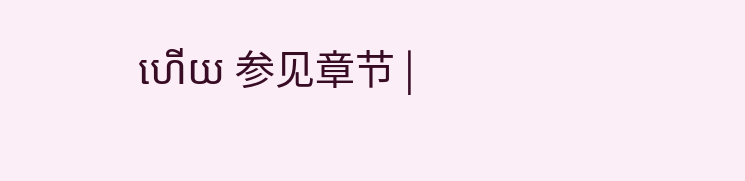ហើយ 参见章节 |